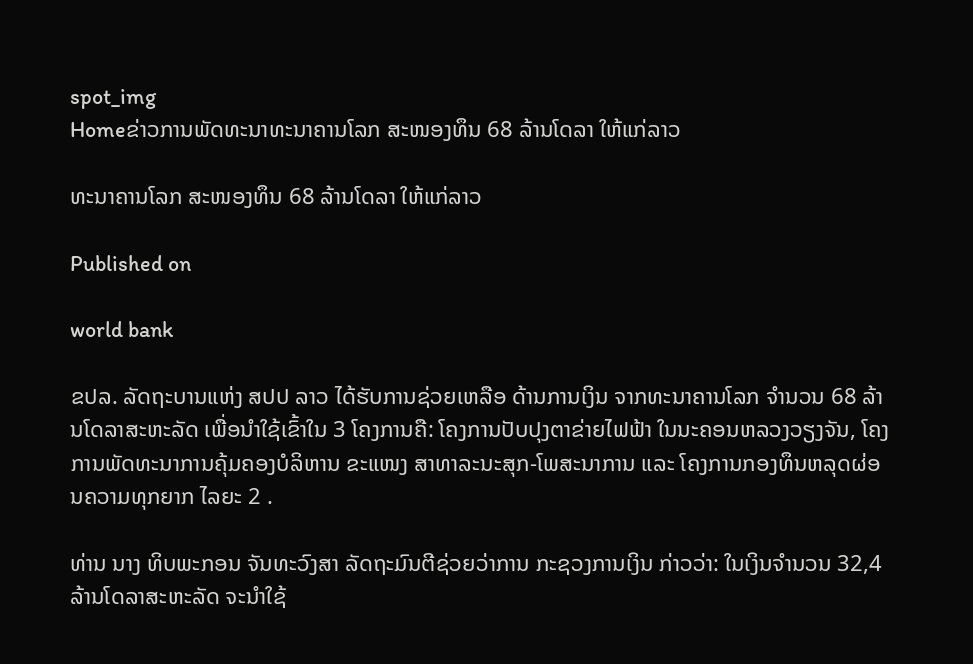spot_img
Homeຂ່າວການພັດທະນາທະນາຄານໂລກ ສະໜອງທຶນ 68 ລ້ານໂດລາ ໃຫ້ແກ່ລາວ

ທະນາຄານໂລກ ສະໜອງທຶນ 68 ລ້ານໂດລາ ໃຫ້ແກ່ລາວ

Published on

world bank

ຂປລ. ລັດຖະບານແຫ່ງ ສປປ ລາວ ໄດ້ຮັບການຊ່ວຍເຫລືອ ດ້ານການເງິນ ຈາກທະນາຄານໂລກ ຈຳນວນ 68 ລ້ານໂດລາສະຫະລັດ ເພື່ອນຳໃຊ້ເຂົ້າໃນ 3 ໂຄງການຄື: ໂຄງການປັບປຸງຕາຂ່າຍໄຟຟ້າ ໃນນະຄອນຫລວງວຽງຈັນ, ໂຄງການພັດທະນາການຄຸ້ມຄອງບໍລິຫານ ຂະແໜງ ສາທາລະນະສຸກ-ໂພສະນາການ ແລະ ໂຄງການກອງທຶນຫລຸດຜ່ອນຄວາມທຸກຍາກ ໄລຍະ 2 .

ທ່ານ ນາງ ທິບພະກອນ ຈັນທະວົງສາ ລັດຖະມົນຕີຊ່ວຍວ່າການ ກະຊວງການເງິນ ກ່າວວ່າ: ໃນເງິນຈຳນວນ 32,4 ລ້ານໂດລາສະຫະລັດ ຈະນຳໃຊ້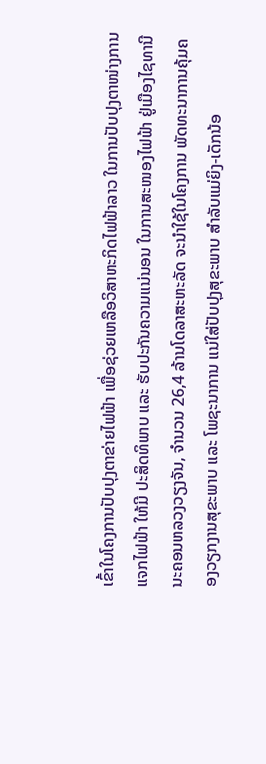ເຂົ້າໃນໂຄງການປັບປຸງຕາຂ່າຍໄຟຟ້າ ເພື່ອຊ່ວຍເຫລືອວິສາຫະກິດໄຟຟ້າລາວ ໃນການປັບປຸງຕາໜ່າງການແຈກໄຟຟ້າ ໃຫ້ມີ ປະສິດທິພາບ ແລະ ຮັບປະກັນຄວາມແນ່ນອນ ໃນການສະໜອງໄຟຟ້າ ຢູ່ເມືອງໄຊທານີ ນະຄອນຫລວງວຽງຈັນ, ຈຳນວນ 26,4 ລ້ານໂດລາສະຫະລັດ ຈະນຳໃຊ້ໃນໂຄງການ ພັດທະນາການຄຸ້ມຄອງວຽກງານສຸຂະພາບ ແລະ ໂພຊະນາການ ແນ່ໃສ່ປັບປຸງສຸຂະພາບ ສຳລັບແມ່ຍິງ-ເດັກນ້ອ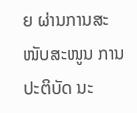ຍ ຜ່ານການສະໜັບສະໜູນ ການປະຕິບັດ ນະ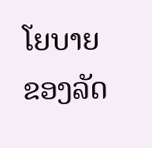ໂຍບາຍ ຂອງລັດ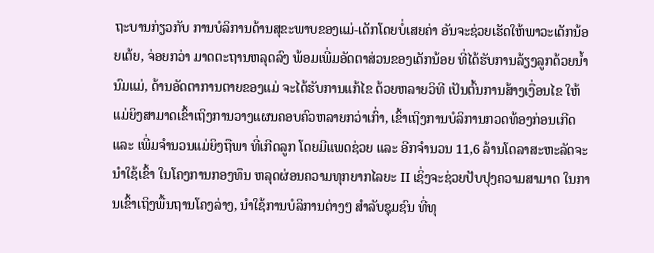ຖະບານກ່ຽວກັບ ການບໍລິການດ້ານສຸຂະພາບຂອງແມ່-ເດັກໂດຍບໍ່ເສຍຄ່າ ອັນຈະຊ່ວຍເຮັດໃຫ້ພາວະເດັກນ້ອຍເຕ້ຍ, ຈ່ອຍກວ່າ ມາດຕະຖານຫລຸດລົງ ພ້ອມເພີ່ມອັດຕາສ່ວນຂອງເດັກນ້ອຍ ທີ່ໄດ້ຮັບການລ້ຽງລູກດ້ວຍນ້ຳນົມແມ່, ດ້ານອັດຕາການຕາຍຂອງແມ່ ຈະໄດ້ຮັບການແກ້ໄຂ ດ້ວຍຫລາຍວິທີ ເປັນຕົ້ນການສ້າງເງື່ອນໄຂ ໃຫ້ແມ່ຍິງສາມາດເຂົ້າເຖິງການວາງແຜນຄອບຄົວຫລາຍກວ່າເກົ່າ, ເຂົ້າເຖິງການບໍລິການກວດທ້ອງກ່ອນເກີດ ແລະ ເພີ່ມຈຳນວນແມ່ຍິງຖືພາ ທີ່ເກີດລູກ ໂດຍມີແພດຊ່ວຍ ແລະ ອີກຈຳນວນ 11,6 ລ້ານໂດລາສະຫະລັດຈະນໍາໃຊ້ເຂົ້າ ໃນໂຄງການກອງທຶນ ຫລຸດຜ່ອນຄວາມທຸກຍາກໄລຍະ II ເຊິ່ງຈະຊ່ວຍປັບປຸງຄວາມສາມາດ ໃນການເຂົ້າເຖິງພື້ນຖານໂຄງລ່າງ, ນຳໃຊ້ການບໍລິການຕ່າງໆ ສຳລັບຊຸມຊົນ ທີ່ທຸ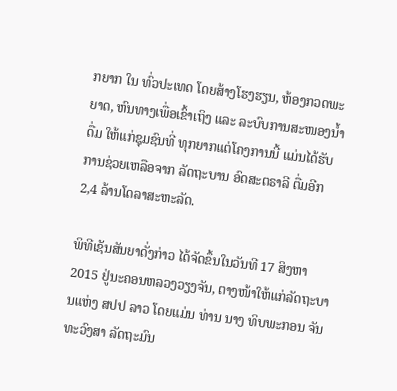ກຍາກ ໃນ ທົ່ວປະເທດ ໂດຍສ້າງໂຮງຮຽນ, ຫ້ອງກວດພະຍາດ, ຫົນທາງເພື່ອເຂົ້າເຖິງ ແລະ ລະບົບການສະໜອງນ້ຳດື່ມ ໃຫ້ແກ່ຊຸມຊົນທີ່ ທຸກຍາກແຕ່ໂຄງການນີ້ ແມ່ນໄດ້ຮັບການຊ່ວຍເຫລືອຈາກ ລັດຖະບານ ອົດສະຕຣາລີ ຕື່ມອີກ 2,4 ລ້ານໂດລາສະຫະລັດ.

ພິທີເຊັນສັນຍາດັ່ງກ່າວ ໄດ້ຈັດຂຶ້ນໃນວັນທີ 17 ສິງຫາ 2015 ຢູ່ນະຄອນຫລວງວຽງຈັນ, ຕາງໜ້າໃຫ້ແກ່ລັດຖະບານແຫ່ງ ສປປ ລາວ ໂດຍແມ່ນ ທ່ານ ນາງ ທິບພະກອນ ຈັນທະວົງສາ ລັດຖະມົນ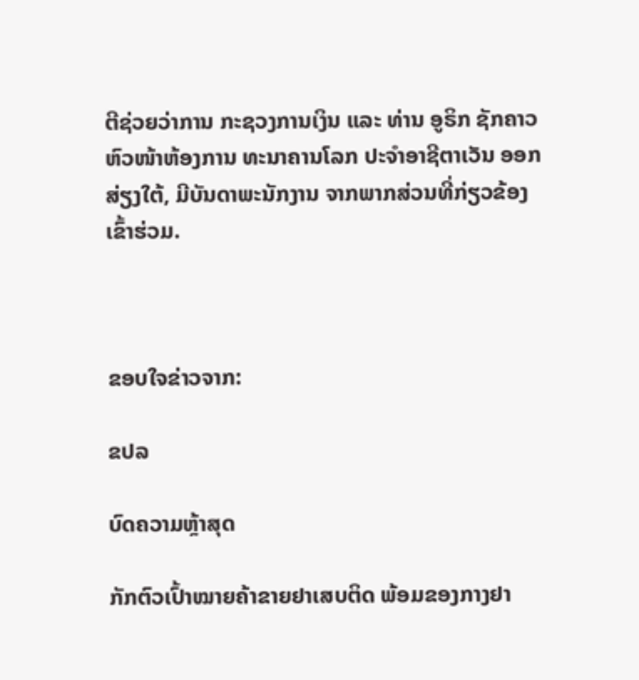ຕີຊ່ວຍວ່າການ ກະຊວງການເງິນ ແລະ ທ່ານ ອູຣິກ ຊັກຄາວ ຫົວໜ້າຫ້ອງການ ທະນາຄານໂລກ ປະຈຳອາຊີຕາເວັນ ອອກສ່ຽງໃຕ້, ມີບັນດາພະນັກງານ ຈາກພາກສ່ວນທີ່ກ່ຽວຂ້ອງ ເຂົ້າຮ່ວມ.



ຂອບໃຈຂ່າວຈາກ:

ຂປລ

ບົດຄວາມຫຼ້າສຸດ

ກັກຕົວເປົ້າໝາຍຄ້າຂາຍຢາເສບຕິດ ພ້ອມຂອງກາງຢາ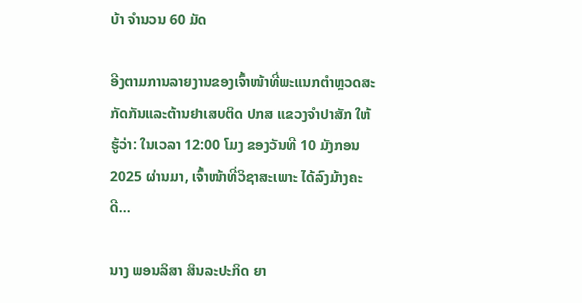ບ້າ ຈຳນວນ 60 ມັດ

ອີງຕາມການລາຍງານຂອງເຈົ້າໜ້າທີ່ພະແນກຕຳຫຼວດສະກັດກັນແລະຕ້ານຢາເສບຕິດ ປກສ ແຂວງຈຳປາສັກ ໃຫ້ຮູ້ວ່າ: ໃນເວລາ 12:00 ໂມງ ຂອງວັນທີ 10 ມັງກອນ 2025 ຜ່ານມາ, ເຈົ້າໜ້າທີ່ວິຊາສະເພາະ ໄດ້ລົງມ້າງຄະດີ...

ນາງ ພອນລິສາ ສິນລະປະກິດ ຍາ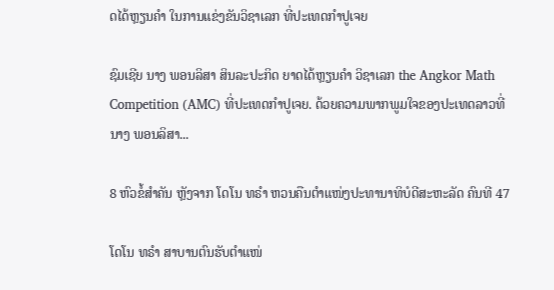ດໄດ້ຫຼຽນຄໍາ ໃນການແຂ່ງຂັນວິຊາເລກ ທີ່ປະເທດກໍາປູເຈຍ

ຊົມເຊີຍ ນາງ ພອນລິສາ ສິນລະປະກິດ ຍາດໄດ້ຫຼຽນຄໍາ ວິຊາເລກ the Angkor Math Competition (AMC) ທີ່ປະເທດກໍາປູເຈຍ. ດ້ວຍຄວາມພາກພູມໃຈຂອງປະເທດລາວທີ່ ນາງ ພອນລິສາ...

8 ຫົວຂໍ້ສຳຄັນ ຫຼັງຈາກ ໂດໂນ ທຣຳ ຫວນຄືນຕຳແໜ່ງປະທານາທິບໍດີສະຫະລັດ ຄົນທີ 47

ໂດໂນ ທຣຳ ສາບານຕົນຮັບຕຳແໜ່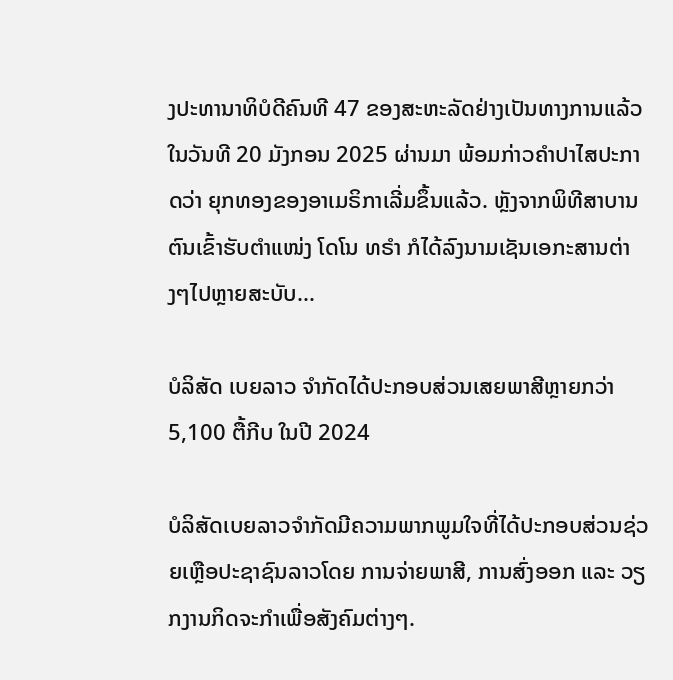ງປະທານາທິບໍດີຄົນທີ 47 ຂອງສະຫະລັດຢ່າງເປັນທາງການແລ້ວໃນວັນທີ 20 ມັງກອນ 2025 ຜ່ານມາ ພ້ອມກ່າວຄຳປາໄສປະກາດວ່າ ຍຸກທອງຂອງອາເມຣິກາເລີ່ມຂຶ້ນແລ້ວ. ຫຼັງຈາກພິທີສາບານຕົນເຂົ້າຮັບຕຳແໜ່ງ ໂດໂນ ທຣຳ ກໍໄດ້ລົງນາມເຊັນເອກະສານຕ່າງໆໄປຫຼາຍສະບັບ...

ບໍລິສັດ ເບຍລາວ ຈຳກັດໄດ້ປະກອບສ່ວນເສຍພາສີຫຼາຍກວ່າ 5,100 ຕື້ກີບ ໃນປີ 2024

ບໍລິສັດເບຍລາວຈຳກັດມີຄວາມພາກພູມໃຈທີ່ໄດ້ປະກອບສ່ວນຊ່ວຍເຫຼືອປະຊາຊົນລາວໂດຍ ການຈ່າຍພາສີ, ການສົ່ງອອກ ແລະ ວຽກງານກິດຈະກຳເພື່ອສັງຄົມຕ່າງໆ.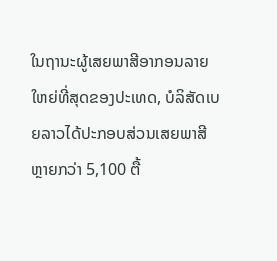ໃນຖານະຜູ້ເສຍພາສີອາກອນລາຍໃຫຍ່ທີ່ສຸດຂອງປະເທດ, ບໍລິສັດເບຍລາວໄດ້ປະກອບສ່ວນເສຍພາສີຫຼາຍກວ່າ 5,100 ຕື້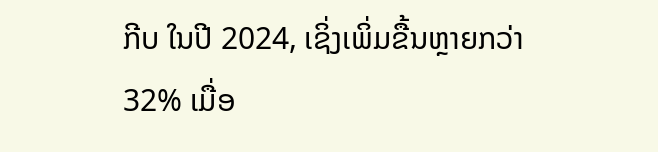ກີບ ໃນປີ 2024, ເຊິ່ງເພິ່ມຂື້ນຫຼາຍກວ່າ 32% ເມື່ອ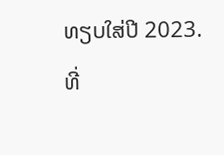ທຽບໃສ່ປີ 2023. ທີ່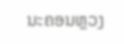ນະຄອນຫຼວງ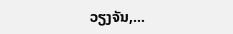ວຽງຈັນ,...